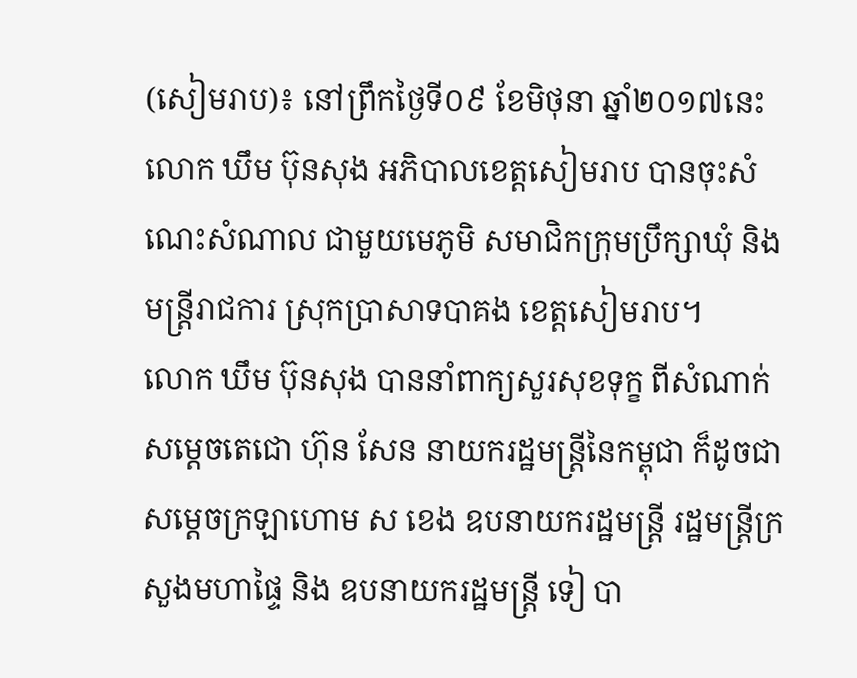(សៀមរាប)៖ នៅព្រឹកថ្ងៃទី០៩ ខែមិថុនា ឆ្នាំ២០១៧នេះ លោក ឃឹម ប៊ុនសុង អភិបាលខេត្តសៀមរាប បានចុះសំណេះសំណាល ជាមួយមេភូមិ សមាជិកក្រុមប្រឹក្សាឃុំ និងមន្ត្រីរាជការ ស្រុកប្រាសាទបាគង ខេត្តសៀមរាប។
លោក ឃឹម ប៊ុនសុង បាននាំពាក្យសួរសុខទុក្ខ ពីសំណាក់សម្តេចតេជោ ហ៊ុន សែន នាយករដ្ឋមន្ត្រីនៃកម្ពុជា ក៏ដូចជា សម្តេចក្រឡាហោម ស ខេង ឧបនាយករដ្ឋមន្ត្រី រដ្ឋមន្ត្រីក្រសួងមហាផ្ទៃ និង ឧបនាយករដ្ឋមន្ត្រី ទៀ បា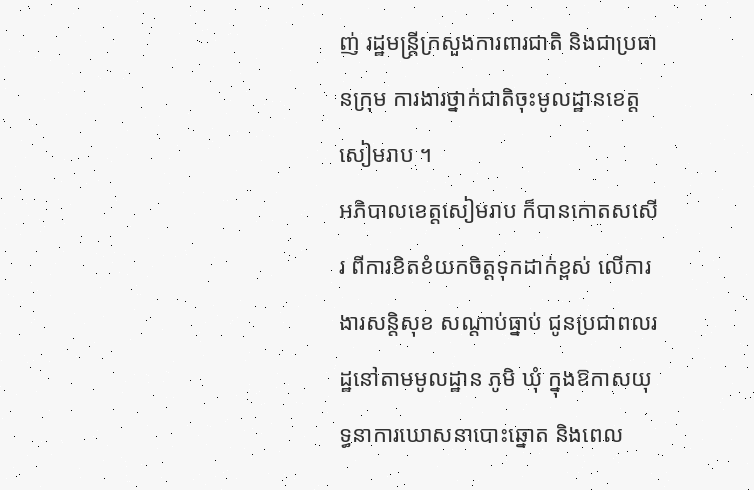ញ់ រដ្ឋមន្ត្រីក្រសួងការពារជាតិ និងជាប្រធានក្រុម ការងារថ្នាក់ជាតិចុះមូលដ្ឋានខេត្តសៀមរាប ។
អភិបាលខេត្តសៀមរាប ក៏បានកោតសសើរ ពីការខិតខំយកចិត្តទុកដាក់ខ្ពស់ លើការងារសន្តិសុខ សណ្តាប់ធ្នាប់ ជូនប្រជាពលរដ្ឋនៅតាមមូលដ្ឋាន ភូមិ ឃុំ ក្នុងឱកាសយុទ្ធនាការឃោសនាបោះឆ្នោត និងពេល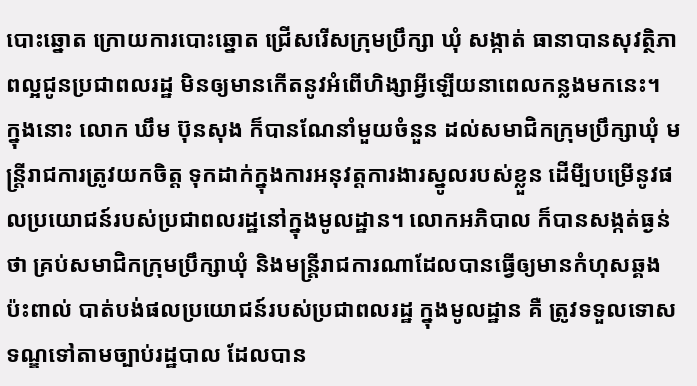បោះឆ្នោត ក្រោយការបោះឆ្នោត ជ្រើសរើសក្រុមប្រឹក្សា ឃុំ សង្កាត់ ធានាបានសុវត្ថិភាពល្អជូនប្រជាពលរដ្ឋ មិនឲ្យមានកើតនូវអំពើហិង្សាអ្វីឡើយនាពេលកន្លងមកនេះ។
ក្នុងនោះ លោក ឃឹម ប៊ុនសុង ក៏បានណែនាំមួយចំនួន ដល់សមាជិកក្រុមប្រឹក្សាឃុំ មន្ត្រីរាជការត្រូវយកចិត្ត ទុកដាក់ក្នុងការអនុវត្តការងារស្នូលរបស់ខ្លួន ដើមី្បបម្រើនូវផលប្រយោជន៍របស់ប្រជាពលរដ្ឋនៅក្នុងមូលដ្ឋាន។ លោកអភិបាល ក៏បានសង្កត់ធ្ងន់ថា គ្រប់សមាជិកក្រុមប្រឹក្សាឃុំ និងមន្ត្រីរាជការណាដែលបានធ្វើឲ្យមានកំហុសឆ្គង ប៉ះពាល់ បាត់បង់ផលប្រយោជន៍របស់ប្រជាពលរដ្ឋ ក្នុងមូលដ្ឋាន គឺ ត្រូវទទួលទោសទណ្ឌទៅតាមច្បាប់រដ្ឋបាល ដែលបាន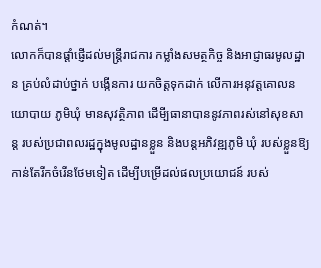កំណត់។
លោកក៏បានផ្តាំផ្ញើដល់មន្ត្រីរាជការ កម្លាំងសមត្ថកិច្ច និងអាជ្ញាធរមូលដ្ឋាន គ្រប់លំដាប់ថ្នាក់ បង្កើនការ យកចិត្តទុកដាក់ លើការអនុវត្តគោលនយោបាយ ភូមិឃុំ មានសុវត្ថិភាព ដើមី្បធានាបាននូវភាពរស់នៅសុខសាន្ត របស់ប្រជាពលរដ្ឋក្នុងមូលដ្ឋានខ្លួន និងបន្តអភិវឌ្ឍភូមិ ឃុំ របស់ខ្លួនឱ្យកាន់តែរីកចំរើនថែមទៀត ដើម្បីបម្រើដល់ផលប្រយោជន៍ របស់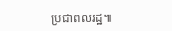ប្រជាពលរដ្ឋ៕